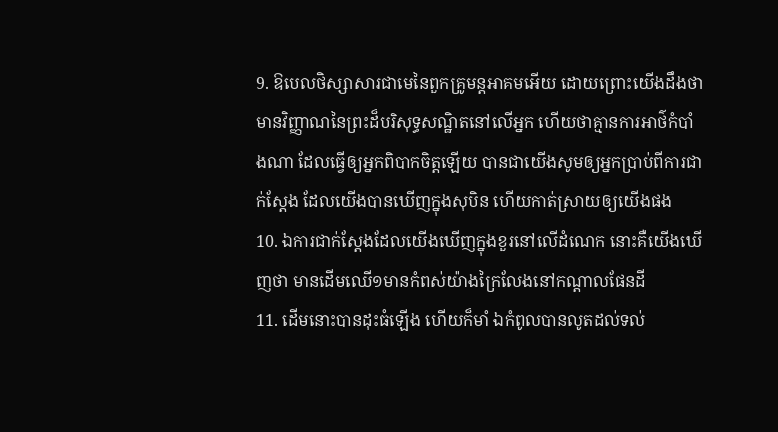9. ឱបេលថិស្សាសារជាមេនៃពួកគ្រូមន្តអាគមអើយ ដោយព្រោះយើងដឹងថា មានវិញ្ញាណនៃព្រះដ៏បរិសុទ្ធសណ្ឋិតនៅលើអ្នក ហើយថាគ្មានការអាថ៌កំបាំងណា ដែលធ្វើឲ្យអ្នកពិបាកចិត្តឡើយ បានជាយើងសូមឲ្យអ្នកប្រាប់ពីការជាក់ស្តែង ដែលយើងបានឃើញក្នុងសុបិន ហើយកាត់ស្រាយឲ្យយើងផង
10. ឯការជាក់ស្តែងដែលយើងឃើញក្នុងខួរនៅលើដំណេក នោះគឺយើងឃើញថា មានដើមឈើ១មានកំពស់យ៉ាងក្រៃលែងនៅកណ្តាលផែនដី
11. ដើមនោះបានដុះធំឡើង ហើយក៏មាំ ឯកំពូលបានលូតដល់ទល់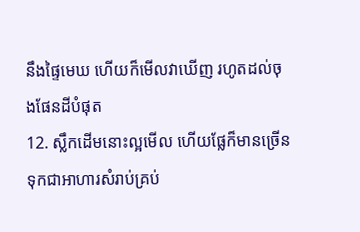នឹងផ្ទៃមេឃ ហើយក៏មើលវាឃើញ រហូតដល់ចុងផែនដីបំផុត
12. ស្លឹកដើមនោះល្អមើល ហើយផ្លែក៏មានច្រើន ទុកជាអាហារសំរាប់គ្រប់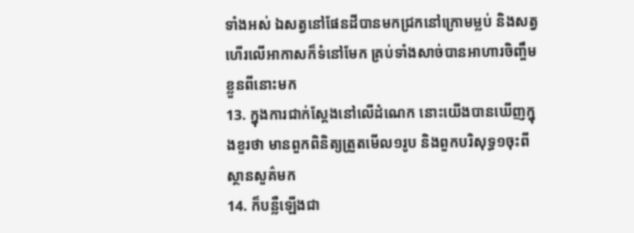ទាំងអស់ ឯសត្វនៅផែនដីបានមកជ្រកនៅក្រោមម្លប់ និងសត្វហើរលើអាកាសក៏ទំនៅមែក គ្រប់ទាំងសាច់បានអាហារចិញ្ចឹមខ្លួនពីនោះមក
13. ក្នុងការជាក់ស្តែងនៅលើដំណេក នោះយើងបានឃើញក្នុងខួរថា មានពួកពិនិត្យត្រួតមើល១រូប និងពួកបរិសុទ្ធ១ចុះពីស្ថានសួគ៌មក
14. ក៏បន្លឺឡើងជា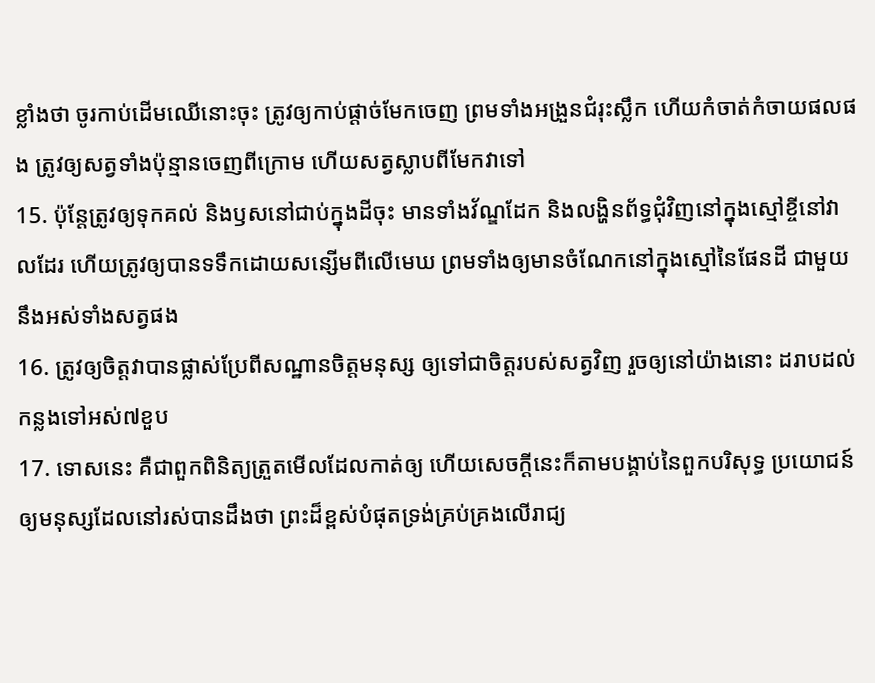ខ្លាំងថា ចូរកាប់ដើមឈើនោះចុះ ត្រូវឲ្យកាប់ផ្តាច់មែកចេញ ព្រមទាំងអង្រួនជំរុះស្លឹក ហើយកំចាត់កំចាយផលផង ត្រូវឲ្យសត្វទាំងប៉ុន្មានចេញពីក្រោម ហើយសត្វស្លាបពីមែកវាទៅ
15. ប៉ុន្តែត្រូវឲ្យទុកគល់ និងឫសនៅជាប់ក្នុងដីចុះ មានទាំងវ័ណ្ឌដែក និងលង្ហិនព័ទ្ធជុំវិញនៅក្នុងស្មៅខ្ចីនៅវាលដែរ ហើយត្រូវឲ្យបានទទឹកដោយសន្សើមពីលើមេឃ ព្រមទាំងឲ្យមានចំណែកនៅក្នុងស្មៅនៃផែនដី ជាមួយនឹងអស់ទាំងសត្វផង
16. ត្រូវឲ្យចិត្តវាបានផ្លាស់ប្រែពីសណ្ឋានចិត្តមនុស្ស ឲ្យទៅជាចិត្តរបស់សត្វវិញ រួចឲ្យនៅយ៉ាងនោះ ដរាបដល់កន្លងទៅអស់៧ខួប
17. ទោសនេះ គឺជាពួកពិនិត្យត្រួតមើលដែលកាត់ឲ្យ ហើយសេចក្ដីនេះក៏តាមបង្គាប់នៃពួកបរិសុទ្ធ ប្រយោជន៍ឲ្យមនុស្សដែលនៅរស់បានដឹងថា ព្រះដ៏ខ្ពស់បំផុតទ្រង់គ្រប់គ្រងលើរាជ្យ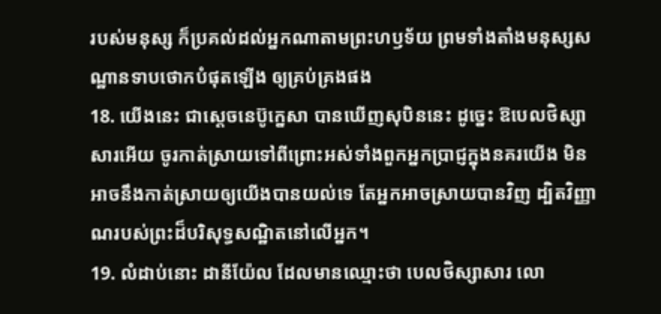របស់មនុស្ស ក៏ប្រគល់ដល់អ្នកណាតាមព្រះហឫទ័យ ព្រមទាំងតាំងមនុស្សសណ្ឋានទាបថោកបំផុតឡើង ឲ្យគ្រប់គ្រងផង
18. យើងនេះ ជាស្តេចនេប៊ូក្នេសា បានឃើញសុបិននេះ ដូច្នេះ ឱបេលថិស្សាសារអើយ ចូរកាត់ស្រាយទៅពីព្រោះអស់ទាំងពួកអ្នកប្រាជ្ញក្នុងនគរយើង មិនអាចនឹងកាត់ស្រាយឲ្យយើងបានយល់ទេ តែអ្នកអាចស្រាយបានវិញ ដ្បិតវិញ្ញាណរបស់ព្រះដ៏បរិសុទ្ធសណ្ឋិតនៅលើអ្នក។
19. លំដាប់នោះ ដានីយ៉ែល ដែលមានឈ្មោះថា បេលថិស្សាសារ លោ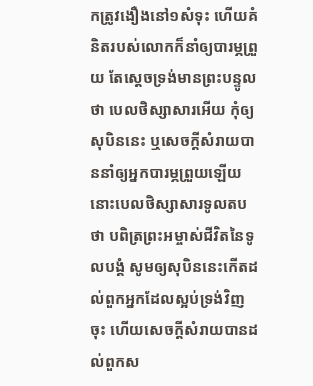កត្រូវងឿងនៅ១សំទុះ ហើយគំនិតរបស់លោកក៏នាំឲ្យបារម្ភព្រួយ តែស្តេចទ្រង់មានព្រះបន្ទូលថា បេលថិស្សាសារអើយ កុំឲ្យសុបិននេះ ឬសេចក្ដីសំរាយបាននាំឲ្យអ្នកបារម្ភព្រួយឡើយ នោះបេលថិស្សាសារទូលតបថា បពិត្រព្រះអម្ចាស់ជីវិតនៃទូលបង្គំ សូមឲ្យសុបិននេះកើតដល់ពួកអ្នកដែលស្អប់ទ្រង់វិញចុះ ហើយសេចក្ដីសំរាយបានដល់ពួកស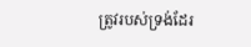ត្រូវរបស់ទ្រង់ដែរ